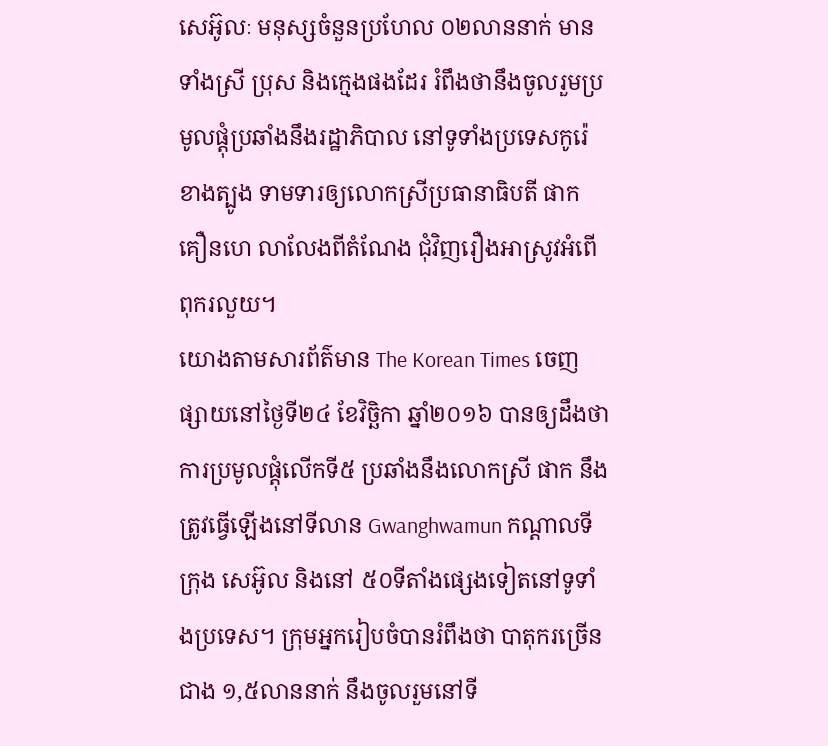សេអ៊ូលៈ មនុស្សចំនួនប្រហែល ០២លាននាក់ មានទាំងស្រី ប្រុស និងក្មេងផងដែរ រំពឹងថានឹងចូលរួមប្រមូលផ្តុំប្រឆាំងនឹងរដ្ឋាភិបាល នៅទូទាំងប្រទេសកូរ៉េខាងត្បូង ទាមទារឲ្យលោកស្រីប្រធានាធិបតី ផាក គឿនហេ លាលែងពីតំណែង ជុំវិញរឿងអាស្រូវអំពើពុករលួយ។
យោងតាមសារព័ត៌មាន The Korean Times ចេញផ្សាយនៅថ្ងៃទី២៤ ខែវិច្ឆិកា ឆ្នាំ២០១៦ បានឲ្យដឹងថា ការប្រមូលផ្តុំលើកទី៥ ប្រឆាំងនឹងលោកស្រី ផាក នឹងត្រូវធ្វើឡើងនៅទីលាន Gwanghwamun កណ្តាលទីក្រុង សេអ៊ូល និងនៅ ៥០ទីតាំងផ្សេងទៀតនៅទូទាំងប្រទេស។ ក្រុមអ្នករៀបចំបានរំពឹងថា បាតុករច្រើនជាង ១,៥លាននាក់ នឹងចូលរួមនៅទី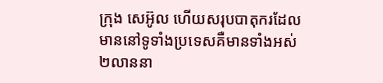ក្រុង សេអ៊ូល ហើយសរុបបាតុករដែលមាននៅទូទាំងប្រទេសគឺមានទាំងអស់ ២លាននា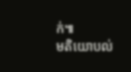ក់៕
មតិយោបល់